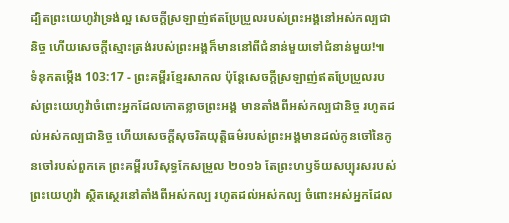ដ្បិតព្រះយេហូវ៉ាទ្រង់ល្អ សេចក្ដីស្រឡាញ់ឥតប្រែប្រួលរបស់ព្រះអង្គនៅអស់កល្បជានិច្ច ហើយសេចក្ដីស្មោះត្រង់របស់ព្រះអង្គក៏មាននៅពីជំនាន់មួយទៅជំនាន់មួយ!៕
ទំនុកតម្កើង 103:17 - ព្រះគម្ពីរខ្មែរសាកល ប៉ុន្តែសេចក្ដីស្រឡាញ់ឥតប្រែប្រួលរបស់ព្រះយេហូវ៉ាចំពោះអ្នកដែលកោតខ្លាចព្រះអង្គ មានតាំងពីអស់កល្បជានិច្ច រហូតដល់អស់កល្បជានិច្ច ហើយសេចក្ដីសុចរិតយុត្តិធម៌របស់ព្រះអង្គមានដល់កូនចៅនៃកូនចៅរបស់ពួកគេ ព្រះគម្ពីរបរិសុទ្ធកែសម្រួល ២០១៦ តែព្រះហឫទ័យសប្បុរសរបស់ព្រះយេហូវ៉ា ស្ថិតស្ថេរនៅតាំងពីអស់កល្ប រហូតដល់អស់កល្ប ចំពោះអស់អ្នកដែល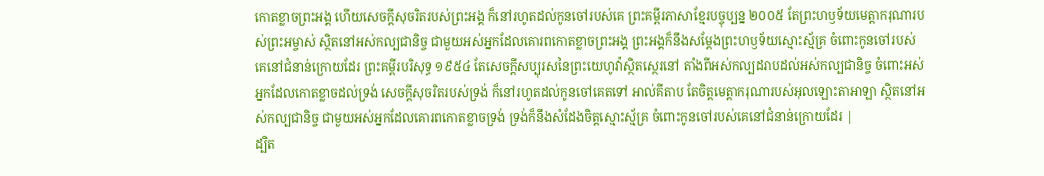កោតខ្លាចព្រះអង្គ ហើយសេចក្ដីសុចរិតរបស់ព្រះអង្គ ក៏នៅរហូតដល់កូនចៅរបស់គេ ព្រះគម្ពីរភាសាខ្មែរបច្ចុប្បន្ន ២០០៥ តែព្រះហឫទ័យមេត្តាករុណារបស់ព្រះអម្ចាស់ ស្ថិតនៅអស់កល្បជានិច្ច ជាមួយអស់អ្នកដែលគោរពកោតខ្លាចព្រះអង្គ ព្រះអង្គក៏នឹងសម្តែងព្រះហឫទ័យស្មោះស្ម័គ្រ ចំពោះកូនចៅរបស់គេនៅជំនាន់ក្រោយដែរ ព្រះគម្ពីរបរិសុទ្ធ ១៩៥៤ តែសេចក្ដីសប្បុរសនៃព្រះយេហូវ៉ាស្ថិតស្ថេរនៅ តាំងពីអស់កល្បដរាបដល់អស់កល្បជានិច្ច ចំពោះអស់អ្នកដែលកោតខ្លាចដល់ទ្រង់ សេចក្ដីសុចរិតរបស់ទ្រង់ ក៏នៅរហូតដល់កូនចៅគេតទៅ អាល់គីតាប តែចិត្តមេត្តាករុណារបស់អុលឡោះតាអាឡា ស្ថិតនៅអស់កល្បជានិច្ច ជាមួយអស់អ្នកដែលគោរពកោតខ្លាចទ្រង់ ទ្រង់ក៏នឹងសំដែងចិត្តស្មោះស្ម័គ្រ ចំពោះកូនចៅរបស់គេនៅជំនាន់ក្រោយដែរ |
ដ្បិត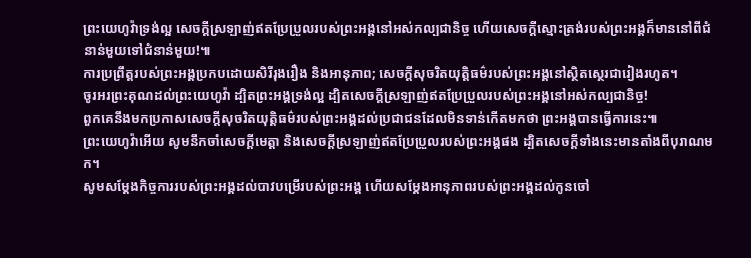ព្រះយេហូវ៉ាទ្រង់ល្អ សេចក្ដីស្រឡាញ់ឥតប្រែប្រួលរបស់ព្រះអង្គនៅអស់កល្បជានិច្ច ហើយសេចក្ដីស្មោះត្រង់របស់ព្រះអង្គក៏មាននៅពីជំនាន់មួយទៅជំនាន់មួយ!៕
ការប្រព្រឹត្តរបស់ព្រះអង្គប្រកបដោយសិរីរុងរឿង និងអានុភាព; សេចក្ដីសុចរិតយុត្តិធម៌របស់ព្រះអង្គនៅស្ថិតស្ថេរជារៀងរហូត។
ចូរអរព្រះគុណដល់ព្រះយេហូវ៉ា ដ្បិតព្រះអង្គទ្រង់ល្អ ដ្បិតសេចក្ដីស្រឡាញ់ឥតប្រែប្រួលរបស់ព្រះអង្គនៅអស់កល្បជានិច្ច!
ពួកគេនឹងមកប្រកាសសេចក្ដីសុចរិតយុត្តិធម៌របស់ព្រះអង្គដល់ប្រជាជនដែលមិនទាន់កើតមកថា ព្រះអង្គបានធ្វើការនេះ៕
ព្រះយេហូវ៉ាអើយ សូមនឹកចាំសេចក្ដីមេត្តា និងសេចក្ដីស្រឡាញ់ឥតប្រែប្រួលរបស់ព្រះអង្គផង ដ្បិតសេចក្ដីទាំងនេះមានតាំងពីបុរាណមក។
សូមសម្ដែងកិច្ចការរបស់ព្រះអង្គដល់បាវបម្រើរបស់ព្រះអង្គ ហើយសម្ដែងអានុភាពរបស់ព្រះអង្គដល់កូនចៅ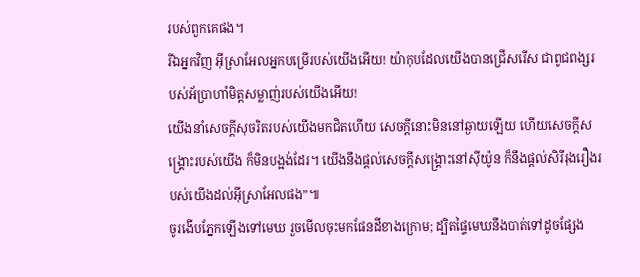របស់ពួកគេផង។
រីឯអ្នកវិញ អ៊ីស្រាអែលអ្នកបម្រើរបស់យើងអើយ! យ៉ាកុបដែលយើងបានជ្រើសរើស ជាពូជពង្សរបស់អ័ប្រាហាំមិត្តសម្លាញ់របស់យើងអើយ!
យើងនាំសេចក្ដីសុចរិតរបស់យើងមកជិតហើយ សេចក្ដីនោះមិននៅឆ្ងាយឡើយ ហើយសេចក្ដីសង្គ្រោះរបស់យើង ក៏មិនបង្អង់ដែរ។ យើងនឹងផ្ដល់សេចក្ដីសង្គ្រោះនៅស៊ីយ៉ូន ក៏នឹងផ្ដល់សិរីរុងរឿងរបស់យើងដល់អ៊ីស្រាអែលផង”៕
ចូរងើបភ្នែកឡើងទៅមេឃ រួចមើលចុះមកផែនដីខាងក្រោម; ដ្បិតផ្ទៃមេឃនឹងបាត់ទៅដូចផ្សែង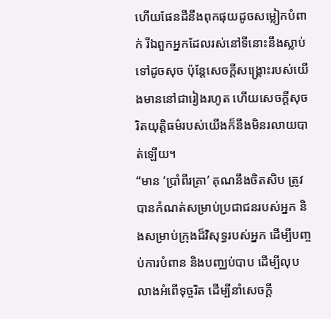ហើយផែនដីនឹងពុកផុយដូចសម្លៀកបំពាក់ រីឯពួកអ្នកដែលរស់នៅទីនោះនឹងស្លាប់ទៅដូចសុច ប៉ុន្តែសេចក្ដីសង្គ្រោះរបស់យើងមាននៅជារៀងរហូត ហើយសេចក្ដីសុចរិតយុត្តិធម៌របស់យើងក៏នឹងមិនរលាយបាត់ឡើយ។
“មាន ‘ប្រាំពីរគ្រា’ គុណនឹងចិតសិប ត្រូវបានកំណត់សម្រាប់ប្រជាជនរបស់អ្នក និងសម្រាប់ក្រុងដ៏វិសុទ្ធរបស់អ្នក ដើម្បីបញ្ចប់ការបំពាន និងបញ្ឈប់បាប ដើម្បីលុបលាងអំពើទុច្ចរិត ដើម្បីនាំសេចក្ដី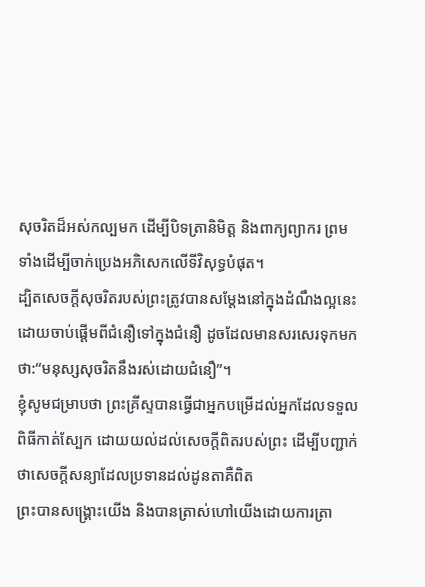សុចរិតដ៏អស់កល្បមក ដើម្បីបិទត្រានិមិត្ត និងពាក្យព្យាករ ព្រមទាំងដើម្បីចាក់ប្រេងអភិសេកលើទីវិសុទ្ធបំផុត។
ដ្បិតសេចក្ដីសុចរិតរបស់ព្រះត្រូវបានសម្ដែងនៅក្នុងដំណឹងល្អនេះ ដោយចាប់ផ្ដើមពីជំនឿទៅក្នុងជំនឿ ដូចដែលមានសរសេរទុកមកថា:“មនុស្សសុចរិតនឹងរស់ដោយជំនឿ”។
ខ្ញុំសូមជម្រាបថា ព្រះគ្រីស្ទបានធ្វើជាអ្នកបម្រើដល់អ្នកដែលទទួលពិធីកាត់ស្បែក ដោយយល់ដល់សេចក្ដីពិតរបស់ព្រះ ដើម្បីបញ្ជាក់ថាសេចក្ដីសន្យាដែលប្រទានដល់ដូនតាគឺពិត
ព្រះបានសង្គ្រោះយើង និងបានត្រាស់ហៅយើងដោយការត្រា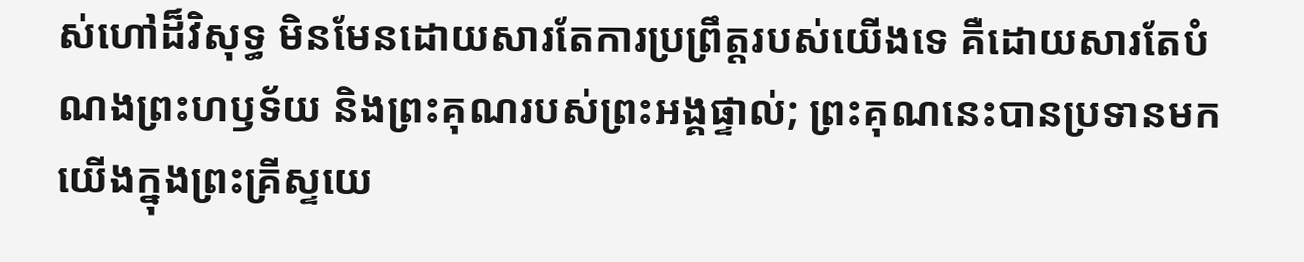ស់ហៅដ៏វិសុទ្ធ មិនមែនដោយសារតែការប្រព្រឹត្តរបស់យើងទេ គឺដោយសារតែបំណងព្រះហឫទ័យ និងព្រះគុណរបស់ព្រះអង្គផ្ទាល់; ព្រះគុណនេះបានប្រទានមកយើងក្នុងព្រះគ្រីស្ទយេ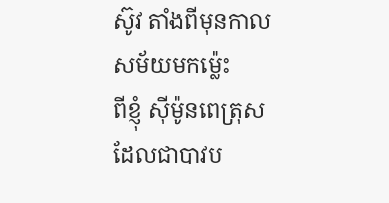ស៊ូវ តាំងពីមុនកាលសម័យមកម្ល៉េះ
ពីខ្ញុំ ស៊ីម៉ូនពេត្រុស ដែលជាបាវប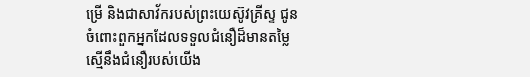ម្រើ និងជាសាវ័ករបស់ព្រះយេស៊ូវគ្រីស្ទ ជូនចំពោះពួកអ្នកដែលទទួលជំនឿដ៏មានតម្លៃស្មើនឹងជំនឿរបស់យើង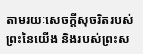តាមរយៈសេចក្ដីសុចរិតរបស់ព្រះនៃយើង និងរបស់ព្រះស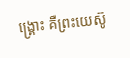ង្គ្រោះ គឺព្រះយេស៊ូ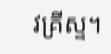វគ្រីស្ទ។